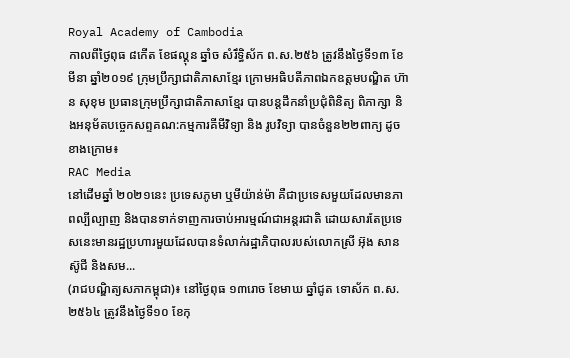Royal Academy of Cambodia
កាលពីថ្ងៃពុធ ៨កេីត ខែផល្គុន ឆ្នាំច សំរឹទ្ធិស័ក ព.ស.២៥៦ ត្រូវនឹងថ្ងៃទី១៣ ខែមីនា ឆ្នាំ២០១៩ ក្រុមប្រឹក្សាជាតិភាសាខ្មែរ ក្រោមអធិបតីភាពឯកឧត្តមបណ្ឌិត ហ៊ាន សុខុម ប្រធានក្រុមប្រឹក្សាជាតិភាសាខ្មែរ បានបន្តដឹកនាំប្រជុំពិនិត្យ ពិភាក្សា និងអនុម័តបច្ចេកសព្ទគណ:កម្មការគីមីវិទ្យា និង រូបវិទ្យា បានចំនួន២២ពាក្យ ដូចខាងក្រោម៖
RAC Media
នៅដើមឆ្នាំ ២០២១នេះ ប្រទេសភូមា ឬមីយ៉ាន់ម៉ា គឺជាប្រទេសមួយដែលមានភាពល្បីល្បាញ និងបានទាក់ទាញការចាប់អារម្មណ៍ជាអន្តរជាតិ ដោយសារតែប្រទេសនេះមានរដ្ឋប្រហារមួយដែលបានទំលាក់រដ្ឋាភិបាលរបស់លោកស្រី អ៊ុង សានស៊ូជី និងសម...
(រាជបណ្ឌិត្យសភាកម្ពុជា)៖ នៅថ្ងៃពុធ ១៣រោច ខែមាឃ ឆ្នាំជូត ទោស័ក ព.ស. ២៥៦៤ ត្រូវនឹងថ្ងៃទី១០ ខែកុ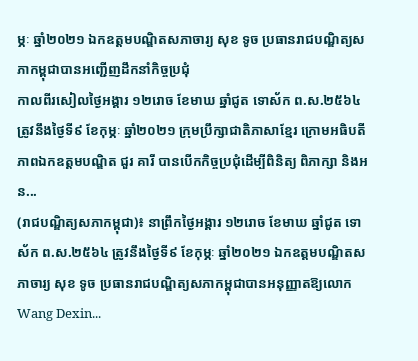ម្ភៈ ឆ្នាំ២០២១ ឯកឧត្តមបណ្ឌិតសភាចារ្យ សុខ ទូច ប្រធានរាជបណ្ឌិត្យសភាកម្ពុជាបានអញ្ជើញដឹកនាំកិច្ចប្រជុំ
កាលពីរសៀលថ្ងៃអង្គារ ១២រោច ខែមាឃ ឆ្នាំជូត ទោស័ក ព.ស.២៥៦៤ ត្រូវនឹងថ្ងៃទី៩ ខែកុម្ភៈ ឆ្នាំ២០២១ ក្រុមប្រឹក្សាជាតិភាសាខ្មែរ ក្រោមអធិបតីភាពឯកឧត្តមបណ្ឌិត ជួរ គារី បានបើកកិច្ចប្រជុំដើម្បីពិនិត្យ ពិភាក្សា និងអន...
(រាជបណ្ឌិត្យសភាកម្ពុជា)៖ នាព្រឹកថ្ងៃអង្គារ ១២រោច ខែមាឃ ឆ្នាំជូត ទោស័ក ព.ស.២៥៦៤ ត្រូវនឹងថ្ងៃទី៩ ខែកុម្ភៈ ឆ្នាំ២០២១ ឯកឧត្តមបណ្ឌិតសភាចារ្យ សុខ ទូច ប្រធានរាជបណ្ឌិត្យសភាកម្ពុជាបានអនុញ្ញាតឱ្យលោក Wang Dexin...